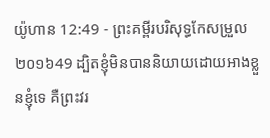យ៉ូហាន 12:49 - ព្រះគម្ពីរបរិសុទ្ធកែសម្រួល ២០១៦49 ដ្បិតខ្ញុំមិនបាននិយាយដោយអាងខ្លួនខ្ញុំទេ គឺព្រះវរ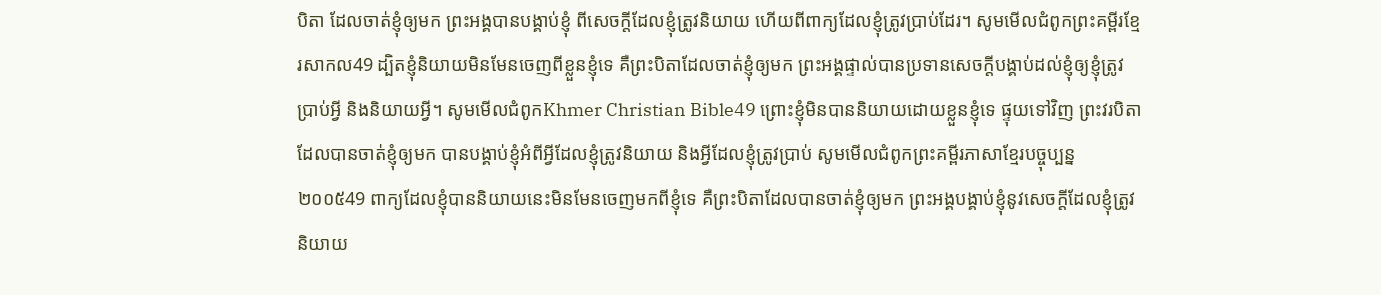បិតា ដែលចាត់ខ្ញុំឲ្យមក ព្រះអង្គបានបង្គាប់ខ្ញុំ ពីសេចក្តីដែលខ្ញុំត្រូវនិយាយ ហើយពីពាក្យដែលខ្ញុំត្រូវប្រាប់ដែរ។ សូមមើលជំពូកព្រះគម្ពីរខ្មែរសាកល49 ដ្បិតខ្ញុំនិយាយមិនមែនចេញពីខ្លួនខ្ញុំទេ គឺព្រះបិតាដែលចាត់ខ្ញុំឲ្យមក ព្រះអង្គផ្ទាល់បានប្រទានសេចក្ដីបង្គាប់ដល់ខ្ញុំឲ្យខ្ញុំត្រូវប្រាប់អ្វី និងនិយាយអ្វី។ សូមមើលជំពូកKhmer Christian Bible49 ព្រោះខ្ញុំមិនបាននិយាយដោយខ្លួនខ្ញុំទេ ផ្ទុយទៅវិញ ព្រះវរបិតាដែលបានចាត់ខ្ញុំឲ្យមក បានបង្គាប់ខ្ញុំអំពីអ្វីដែលខ្ញុំត្រូវនិយាយ និងអ្វីដែលខ្ញុំត្រូវប្រាប់ សូមមើលជំពូកព្រះគម្ពីរភាសាខ្មែរបច្ចុប្បន្ន ២០០៥49 ពាក្យដែលខ្ញុំបាននិយាយនេះមិនមែនចេញមកពីខ្ញុំទេ គឺព្រះបិតាដែលបានចាត់ខ្ញុំឲ្យមក ព្រះអង្គបង្គាប់ខ្ញុំនូវសេចក្ដីដែលខ្ញុំត្រូវនិយាយ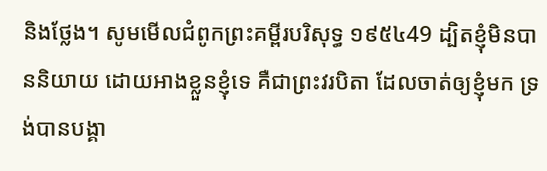និងថ្លែង។ សូមមើលជំពូកព្រះគម្ពីរបរិសុទ្ធ ១៩៥៤49 ដ្បិតខ្ញុំមិនបាននិយាយ ដោយអាងខ្លួនខ្ញុំទេ គឺជាព្រះវរបិតា ដែលចាត់ឲ្យខ្ញុំមក ទ្រង់បានបង្គា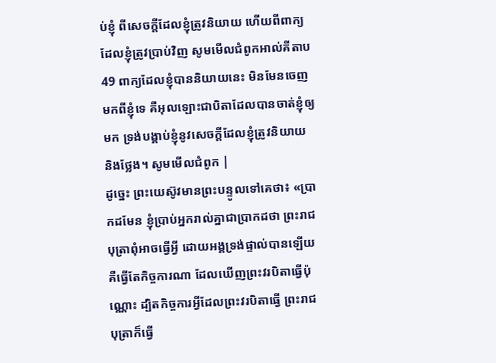ប់ខ្ញុំ ពីសេចក្ដីដែលខ្ញុំត្រូវនិយាយ ហើយពីពាក្យដែលខ្ញុំត្រូវប្រាប់វិញ សូមមើលជំពូកអាល់គីតាប49 ពាក្យដែលខ្ញុំបាននិយាយនេះ មិនមែនចេញមកពីខ្ញុំទេ គឺអុលឡោះជាបិតាដែលបានចាត់ខ្ញុំឲ្យមក ទ្រង់បង្គាប់ខ្ញុំនូវសេចក្ដីដែលខ្ញុំត្រូវនិយាយ និងថ្លែង។ សូមមើលជំពូក |
ដូច្នេះ ព្រះយេស៊ូវមានព្រះបន្ទូលទៅគេថា៖ «ប្រាកដមែន ខ្ញុំប្រាប់អ្នករាល់គ្នាជាប្រាកដថា ព្រះរាជបុត្រាពុំអាចធ្វើអ្វី ដោយអង្គទ្រង់ផ្ទាល់បានឡើយ គឺធ្វើតែកិច្ចការណា ដែលឃើញព្រះវរបិតាធ្វើប៉ុណ្ណោះ ដ្បិតកិច្ចការអ្វីដែលព្រះវរបិតាធ្វើ ព្រះរាជបុត្រាក៏ធ្វើ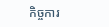កិច្ចការ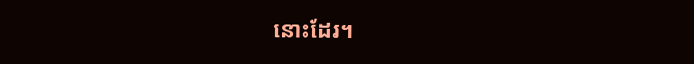នោះដែរ។